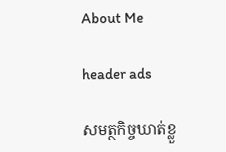About Me

header ads

សមត្ថកិច្ចឃាត់ខ្លួ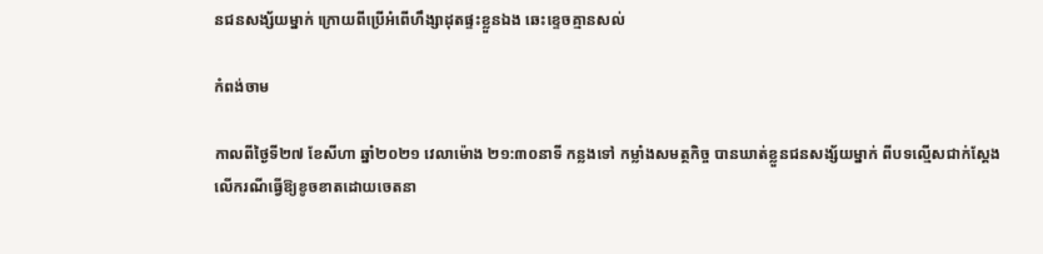នជនសង្ស័យម្នាក់ ក្រោយពីប្រើអំពើហឹង្សាដុតផ្ទះខ្លួនឯង ឆេះខ្ទេចគ្មានសល់

កំពង់ចាម

កាលពីថ្ងៃទី២៧ ខែសីហា ឆ្នាំ២០២១ វេលាម៉ោង ២១:៣០នាទី កន្លងទៅ កម្លាំងសមត្ថកិច្ច បានឃាត់ខ្លួនជនសង្ស័យម្នាក់ ពីបទល្មើសជាក់ស្តែង លើករណីធ្វើឱ្យខូចខាតដោយចេតនា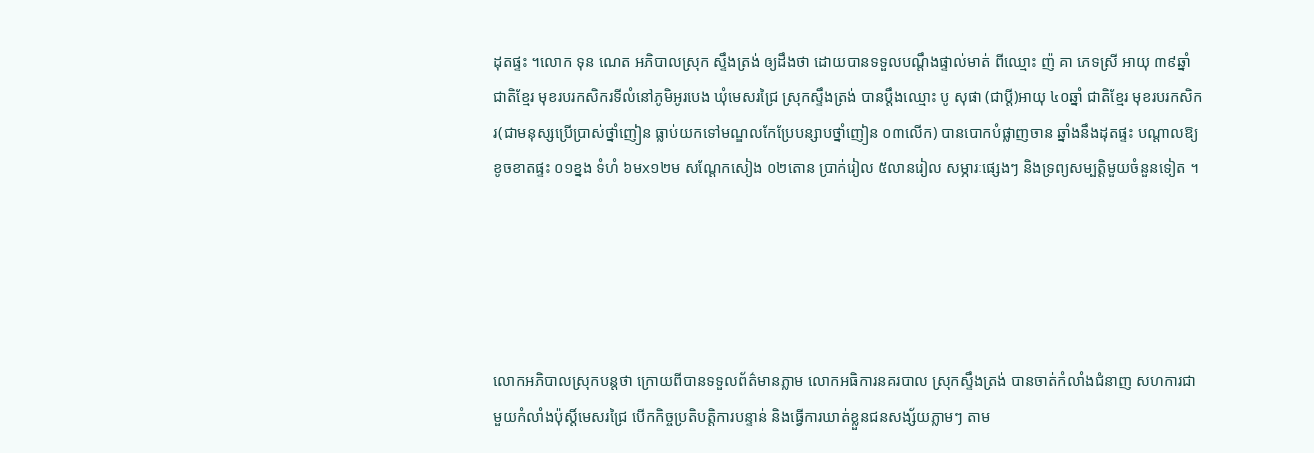ដុតផ្ទះ ។លោក ទុន ណេត អភិបាលស្រុក ស្ទឹងត្រង់ ឲ្យដឹងថា ដោយបានទទួលបណ្តឹងផ្ទាល់មាត់ ពីឈ្មោះ ញ៉ គា ភេទស្រី អាយុ ៣៩ឆ្នាំ ជាតិខ្មែរ មុខរបរកសិករទីលំនៅភូមិអូរបេង ឃុំមេសរជ្រៃ ស្រុកស្ទឹងត្រង់ បានប្តឹងឈ្មោះ បូ សុផា (ជាប្តី)អាយុ ៤០ឆ្នាំ ជាតិខ្មែរ មុខរបរកសិករ(ជាមនុស្សប្រើប្រាស់ថ្នាំញៀន ធ្លាប់យកទៅមណ្ឌលកែប្រែបន្សាបថ្នាំញៀន ០៣លើក) បានបោកបំផ្លាញចាន ឆ្នាំងនឹងដុតផ្ទះ បណ្តាលឱ្យខូចខាតផ្ទះ ០១ខ្នង ទំហំ ៦មx១២ម សណ្តែកសៀង ០២តោន ប្រាក់រៀល ៥លានរៀល សម្ភារៈផ្សេងៗ និងទ្រព្យសម្បត្តិមួយចំនួនទៀត ។





លោកអភិបាលស្រុកបន្តថា ក្រោយពីបានទទួលព័ត៌មានភ្លាម លោកអធិការនគរបាល ស្រុកស្ទឹងត្រង់ បានចាត់កំលាំងជំនាញ សហការជាមួយកំលាំងប៉ុស្តិ៍មេសរជ្រៃ បើកកិច្ចប្រតិបត្តិការបន្ទាន់ និងធ្វើការឃាត់ខ្លួនជនសង្ស័យភ្លាមៗ តាម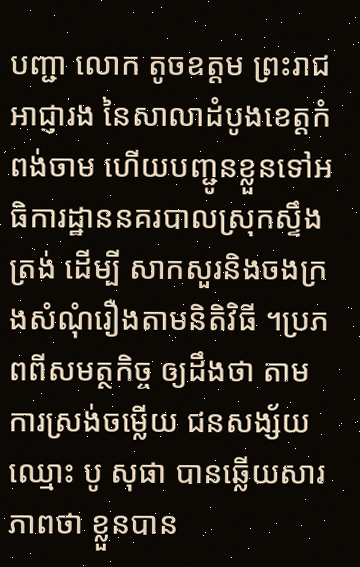បញ្ជា លោក តូចឧត្តម ព្រះរាជអាជ្ញារង នៃសាលាដំបូងខេត្តកំពង់ចាម ហើយបញ្ជូនខ្លួនទៅអធិការដ្ឋាននគរបាលស្រុកស្ទឹងត្រង់ ដើម្បី សាកសួរនិងចងក្រងសំណុំរឿងតាមនិតិវិធី ។ប្រភពពីសមត្ថកិច្ច ឲ្យដឹងថា តាមការស្រង់ចម្លើយ ជនសង្ស័យឈ្មោះ បូ សុផា បានឆ្លើយសារភាពថា ខ្លួនបាន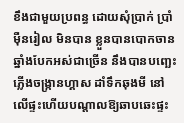ខឹងជាមួយប្រពន្ធ ដោយសុំប្រាក់ ប្រាំម៉ឺនរៀល មិនបាន ខ្លួនបានបោកចាន ឆ្នាំងបែកអស់ជាច្រើន នឹងបានបញ្ឆេះភ្លើងចង្ក្រានហ្គាស ដាំទឹកឆុងមី នៅលើផ្ទះហើយបណ្តាលឱ្យឆាបឆេះផ្ទះ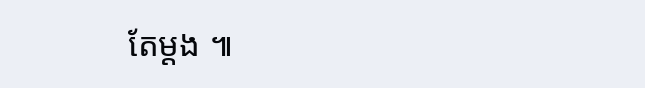តែម្តង ៕